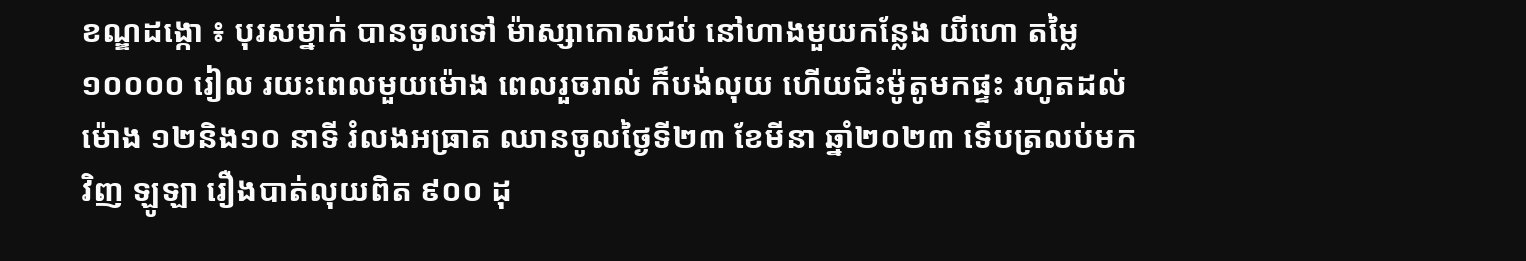ខណ្ឌដង្កោ ៖ បុរសម្នាក់ បានចូលទៅ ម៉ាស្សាកោសជប់ នៅហាងមួយកន្លែង យីហោ តម្លៃ ១០០០០ រៀល រយះពេលមួយម៉ោង ពេលរួចរាល់ ក៏បង់លុយ ហើយជិះម៉ូតូមកផ្ទះ រហូតដល់ម៉ោង ១២និង១០ នាទី រំលងអធ្រាត ឈានចូលថ្ងៃទី២៣ ខែមីនា ឆ្នាំ២០២៣ ទើបត្រលប់មកវិញ ឡូឡា រឿងបាត់លុយពិត ៩០០ ដុ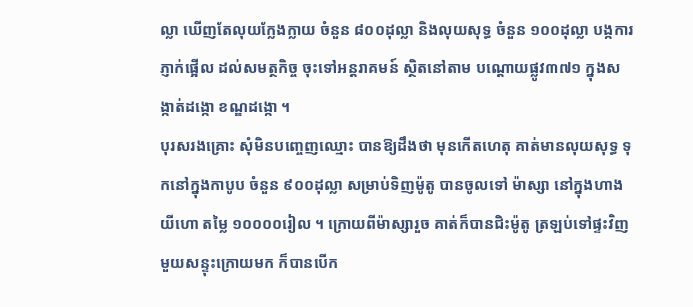ល្លា ឃើញតែលុយក្លែងក្លាយ ចំនួន ៨០០ដុល្លា និងលុយសុទ្ធ ចំនួន ១០០ដុល្លា បង្កការភ្ញាក់ផ្អើល ដល់សមត្ថកិច្ច ចុះទៅអន្តរាគមន៍ ស្ថិតនៅតាម បណ្តោយផ្លូវ៣៧១ ក្នុងសង្កាត់ដង្កោ ខណ្ឌដង្កោ ។
បុរសរងគ្រោះ សុំមិនបញ្ចេញឈ្មោះ បានឱ្យដឹងថា មុនកើតហេតុ គាត់មានលុយសុទ្ធ ទុកនៅក្នុងកាបូប ចំនួន ៩០០ដុល្លា សម្រាប់ទិញម៉ូតូ បានចូលទៅ ម៉ាស្សា នៅក្នុងហាង យីហោ តម្លៃ ១០០០០រៀល ។ ក្រោយពីម៉ាស្សារួច គាត់ក៏បានជិះម៉ូតូ ត្រឡប់ទៅផ្ទះវិញ មួយសន្ទុះក្រោយមក ក៏បានបើក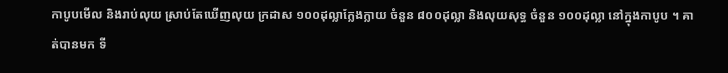កាបូបមើល និងរាប់លុយ ស្រាប់តែឃើញលុយ ក្រដាស ១០០ដុល្លាក្លែងក្លាយ ចំនួន ៨០០ដុល្លា និងលុយសុទ្ធ ចំនួន ១០០ដុល្លា នៅក្នុងកាបូប ។ គាត់បានមក ទី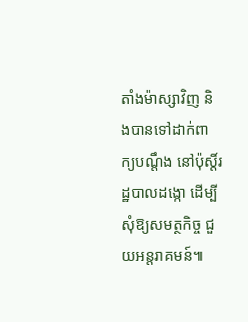តាំងម៉ាស្សាវិញ និងបានទៅដាក់ពាក្យបណ្តឹង នៅប៉ុស្ដិ៍រដ្ឋបាលដង្កោ ដើម្បីសុំឱ្យសមត្ថកិច្ច ជួយអន្តរាគមន៍៕